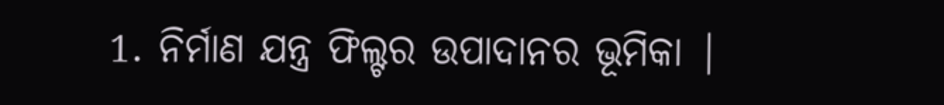1. ନିର୍ମାଣ ଯନ୍ତ୍ର ଫିଲ୍ଟର ଉପାଦାନର ଭୂମିକା |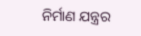ନିର୍ମାଣ ଯନ୍ତ୍ରର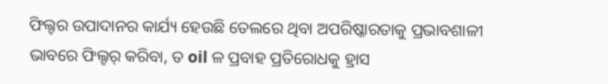ଫିଲ୍ଟର ଉପାଦାନର କାର୍ଯ୍ୟ ହେଉଛି ତେଲରେ ଥିବା ଅପରିଷ୍କାରତାକୁ ପ୍ରଭାବଶାଳୀ ଭାବରେ ଫିଲ୍ଟର୍ କରିବା, ତ oil ଳ ପ୍ରବାହ ପ୍ରତିରୋଧକୁ ହ୍ରାସ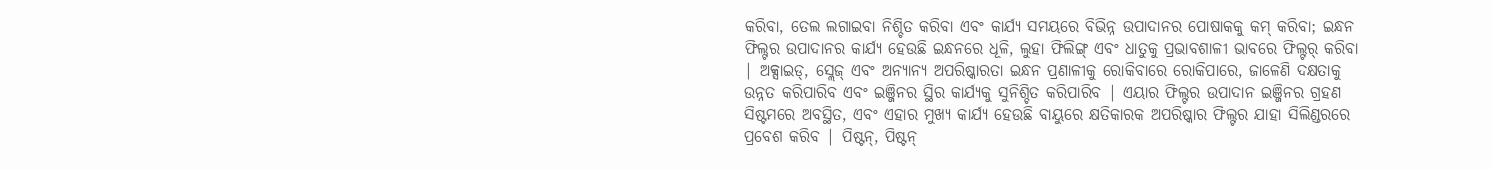କରିବା, ତେଲ ଲଗାଇବା ନିଶ୍ଚିତ କରିବା ଏବଂ କାର୍ଯ୍ୟ ସମୟରେ ବିଭିନ୍ନ ଉପାଦାନର ପୋଷାକକୁ କମ୍ କରିବା; ଇନ୍ଧନ ଫିଲ୍ଟର ଉପାଦାନର କାର୍ଯ୍ୟ ହେଉଛି ଇନ୍ଧନରେ ଧୂଳି, ଲୁହା ଫିଲିଙ୍ଗ୍ ଏବଂ ଧାତୁକୁ ପ୍ରଭାବଶାଳୀ ଭାବରେ ଫିଲ୍ଟର୍ କରିବା | ଅକ୍ସାଇଡ୍, ସ୍ଲେଜ୍ ଏବଂ ଅନ୍ୟାନ୍ୟ ଅପରିଷ୍କାରତା ଇନ୍ଧନ ପ୍ରଣାଳୀକୁ ରୋକିବାରେ ରୋକିପାରେ, ଜାଳେଣି ଦକ୍ଷତାକୁ ଉନ୍ନତ କରିପାରିବ ଏବଂ ଇଞ୍ଜିନର ସ୍ଥିର କାର୍ଯ୍ୟକୁ ସୁନିଶ୍ଚିତ କରିପାରିବ | ଏୟାର ଫିଲ୍ଟର ଉପାଦାନ ଇଞ୍ଜିନର ଗ୍ରହଣ ସିଷ୍ଟମରେ ଅବସ୍ଥିତ, ଏବଂ ଏହାର ମୁଖ୍ୟ କାର୍ଯ୍ୟ ହେଉଛି ବାୟୁରେ କ୍ଷତିକାରକ ଅପରିଷ୍କାର ଫିଲ୍ଟର ଯାହା ସିଲିଣ୍ଡରରେ ପ୍ରବେଶ କରିବ | ପିଷ୍ଟନ୍, ପିଷ୍ଟନ୍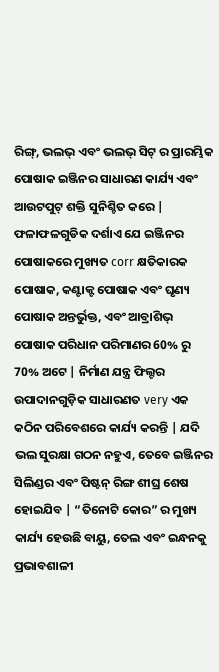ରିଙ୍ଗ୍, ଭଲଭ୍ ଏବଂ ଭଲଭ୍ ସିଟ୍ ର ପ୍ରାରମ୍ଭିକ ପୋଷାକ ଇଞ୍ଜିନର ସାଧାରଣ କାର୍ଯ୍ୟ ଏବଂ ଆଉଟପୁଟ୍ ଶକ୍ତି ସୁନିଶ୍ଚିତ କରେ |
ଫଳାଫଳଗୁଡିକ ଦର୍ଶାଏ ଯେ ଇଞ୍ଜିନର ପୋଷାକରେ ମୁଖ୍ୟତ corr କ୍ଷତିକାରକ ପୋଷାକ, କଣ୍ଟାକ୍ଟ ପୋଷାକ ଏବଂ ଘୃଣ୍ୟ ପୋଷାକ ଅନ୍ତର୍ଭୁକ୍ତ, ଏବଂ ଆବ୍ରାଶିଭ୍ ପୋଷାକ ପରିଧାନ ପରିମାଣର 60% ରୁ 70% ଅଟେ | ନିର୍ମାଣ ଯନ୍ତ୍ର ଫିଲ୍ଟର ଉପାଦାନଗୁଡ଼ିକ ସାଧାରଣତ very ଏକ କଠିନ ପରିବେଶରେ କାର୍ଯ୍ୟ କରନ୍ତି | ଯଦି ଭଲ ସୁରକ୍ଷା ଗଠନ ନହୁଏ, ତେବେ ଇଞ୍ଜିନର ସିଲିଣ୍ଡର ଏବଂ ପିଷ୍ଟନ୍ ରିଙ୍ଗ ଶୀଘ୍ର ଶେଷ ହୋଇଯିବ | “ତିନୋଟି କୋର” ର ମୁଖ୍ୟ କାର୍ଯ୍ୟ ହେଉଛି ବାୟୁ, ତେଲ ଏବଂ ଇନ୍ଧନକୁ ପ୍ରଭାବଶାଳୀ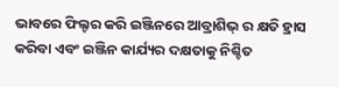ଭାବରେ ଫିଲ୍ଟର କରି ଇଞ୍ଜିନରେ ଆବ୍ରାଶିଭ୍ ର କ୍ଷତି ହ୍ରାସ କରିବା ଏବଂ ଇଞ୍ଜିନ କାର୍ଯ୍ୟର ଦକ୍ଷତାକୁ ନିଶ୍ଚିତ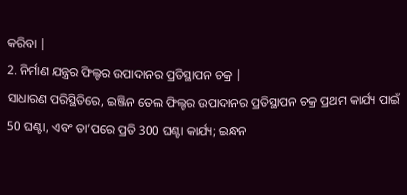କରିବା |
2. ନିର୍ମାଣ ଯନ୍ତ୍ରର ଫିଲ୍ଟର ଉପାଦାନର ପ୍ରତିସ୍ଥାପନ ଚକ୍ର |
ସାଧାରଣ ପରିସ୍ଥିତିରେ, ଇଞ୍ଜିନ ତେଲ ଫିଲ୍ଟର ଉପାଦାନର ପ୍ରତିସ୍ଥାପନ ଚକ୍ର ପ୍ରଥମ କାର୍ଯ୍ୟ ପାଇଁ 50 ଘଣ୍ଟା, ଏବଂ ତା’ପରେ ପ୍ରତି 300 ଘଣ୍ଟା କାର୍ଯ୍ୟ; ଇନ୍ଧନ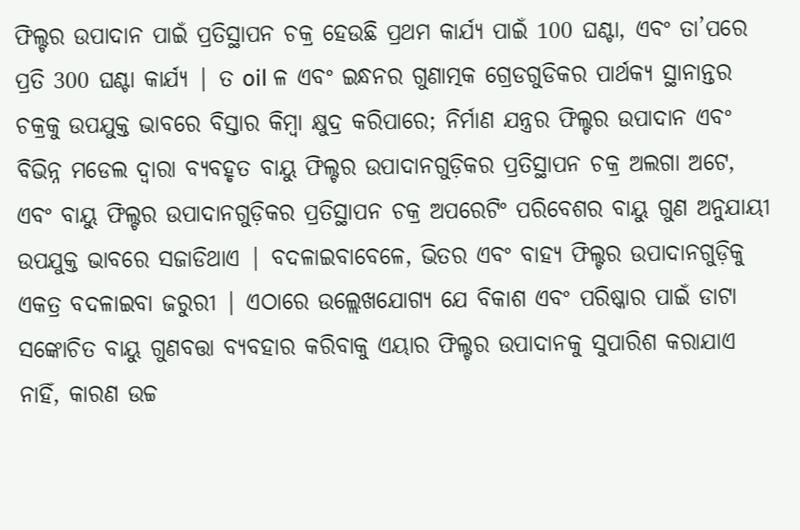ଫିଲ୍ଟର ଉପାଦାନ ପାଇଁ ପ୍ରତିସ୍ଥାପନ ଚକ୍ର ହେଉଛି ପ୍ରଥମ କାର୍ଯ୍ୟ ପାଇଁ 100 ଘଣ୍ଟା, ଏବଂ ତା’ପରେ ପ୍ରତି 300 ଘଣ୍ଟା କାର୍ଯ୍ୟ | ତ oil ଳ ଏବଂ ଇନ୍ଧନର ଗୁଣାତ୍ମକ ଗ୍ରେଡଗୁଡିକର ପାର୍ଥକ୍ୟ ସ୍ଥାନାନ୍ତର ଚକ୍ରକୁ ଉପଯୁକ୍ତ ଭାବରେ ବିସ୍ତାର କିମ୍ବା କ୍ଷୁଦ୍ର କରିପାରେ; ନିର୍ମାଣ ଯନ୍ତ୍ରର ଫିଲ୍ଟର ଉପାଦାନ ଏବଂ ବିଭିନ୍ନ ମଡେଲ ଦ୍ୱାରା ବ୍ୟବହୃତ ବାୟୁ ଫିଲ୍ଟର ଉପାଦାନଗୁଡ଼ିକର ପ୍ରତିସ୍ଥାପନ ଚକ୍ର ଅଲଗା ଅଟେ, ଏବଂ ବାୟୁ ଫିଲ୍ଟର ଉପାଦାନଗୁଡ଼ିକର ପ୍ରତିସ୍ଥାପନ ଚକ୍ର ଅପରେଟିଂ ପରିବେଶର ବାୟୁ ଗୁଣ ଅନୁଯାୟୀ ଉପଯୁକ୍ତ ଭାବରେ ସଜାଡିଥାଏ | ବଦଳାଇବାବେଳେ, ଭିତର ଏବଂ ବାହ୍ୟ ଫିଲ୍ଟର ଉପାଦାନଗୁଡ଼ିକୁ ଏକତ୍ର ବଦଳାଇବା ଜରୁରୀ | ଏଠାରେ ଉଲ୍ଲେଖଯୋଗ୍ୟ ଯେ ବିକାଶ ଏବଂ ପରିଷ୍କାର ପାଇଁ ଡାଟା ସଙ୍କୋଚିତ ବାୟୁ ଗୁଣବତ୍ତା ବ୍ୟବହାର କରିବାକୁ ଏୟାର ଫିଲ୍ଟର ଉପାଦାନକୁ ସୁପାରିଶ କରାଯାଏ ନାହିଁ, କାରଣ ଉଚ୍ଚ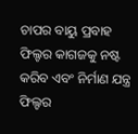ଚାପର ବାୟୁ ପ୍ରବାହ ଫିଲ୍ଟର କାଗଜକୁ ନଷ୍ଟ କରିବ ଏବଂ ନିର୍ମାଣ ଯନ୍ତ୍ର ଫିଲ୍ଟର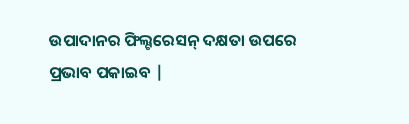ଉପାଦାନର ଫିଲ୍ଟରେସନ୍ ଦକ୍ଷତା ଉପରେ ପ୍ରଭାବ ପକାଇବ |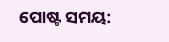ପୋଷ୍ଟ ସମୟ: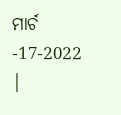ମାର୍ଚ -17-2022 |